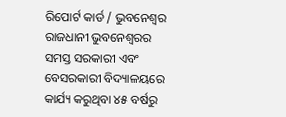ରିପୋର୍ଟ କାର୍ଡ / ଭୁବନେଶ୍ୱର
ରାଜଧାନୀ ଭୁବନେଶ୍ୱରର ସମସ୍ତ ସରକାରୀ ଏବଂ ବେସରକାରୀ ବିଦ୍ୟାଳୟରେ କାର୍ଯ୍ୟ କରୁଥିବା ୪୫ ବର୍ଷରୁ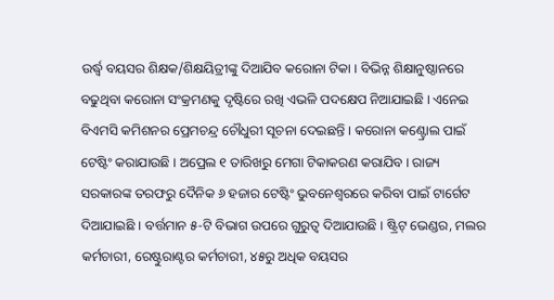ଉର୍ଦ୍ଧ୍ବ ବୟସର ଶିକ୍ଷକ/ଶିକ୍ଷୟିତ୍ରୀଙ୍କୁ ଦିଆଯିବ କରୋନା ଟିକା । ବିଭିନ୍ନ ଶିକ୍ଷାନୁଷ୍ଠାନରେ ବଢୁଥିବା କରୋନା ସଂକ୍ରମଣକୁ ଦୃଷ୍ଟିରେ ରଖି ଏଭଳି ପଦକ୍ଷେପ ନିଆଯାଇଛି । ଏନେଇ ବିଏମସି କମିଶନର ପ୍ରେମଚନ୍ଦ୍ର ଚୌଧୁରୀ ସୂଚନା ଦେଇଛନ୍ତି । କରୋନା କଣ୍ଟ୍ରୋଲ ପାଇଁ ଟେଷ୍ଟିଂ କରାଯାଉଛି । ଅପ୍ରେଲ ୧ ତାରିଖରୁ ମେଗା ଟିକାକରଣ କରାଯିବ । ରାଜ୍ୟ ସରକାରଙ୍କ ତରଫରୁ ଦୈନିକ ୬ ହଜାର ଟେଷ୍ଟିଂ ଭୁବନେଶ୍ବରରେ କରିବା ପାଇଁ ଟାର୍ଗେଟ ଦିଆଯାଇଛି । ବର୍ତ୍ତମାନ ୫-ଟି ବିଭାଗ ଉପରେ ଗୁରୁତ୍ବ ଦିଆଯାଉଛି । ଷ୍ଟ୍ରିଟ୍ ଭେଣ୍ଡର, ମଲର କର୍ମଚାରୀ, ରେଷ୍ଟୁରାଣ୍ଟର କର୍ମଚାରୀ, ୪୫ରୁ ଅଧିକ ବୟସର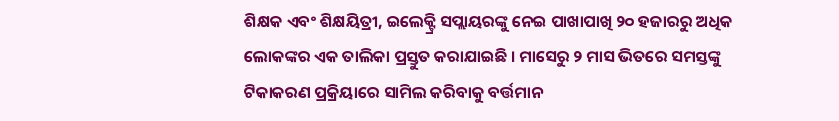ଶିକ୍ଷକ ଏବଂ ଶିକ୍ଷୟିତ୍ରୀ, ଇଲେକ୍ଟ୍ରି ସପ୍ଲାୟରଙ୍କୁ ନେଇ ପାଖାପାଖି ୨୦ ହଜାରରୁ ଅଧିକ ଲୋକଙ୍କର ଏକ ତାଲିକା ପ୍ରସ୍ତୁତ କରାଯାଇଛି । ମାସେରୁ ୨ ମାସ ଭିତରେ ସମସ୍ତଙ୍କୁ ଟିକାକରଣ ପ୍ରକ୍ରିୟାରେ ସାମିଲ କରିବାକୁ ବର୍ତ୍ତମାନ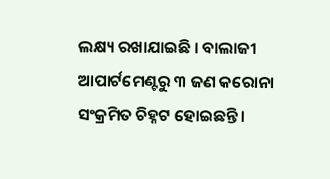ଲକ୍ଷ୍ୟ ରଖାଯାଇଛି । ବାଲାଜୀ ଆପାର୍ଟମେଣ୍ଟରୁ ୩ ଜଣ କରୋନା ସଂକ୍ରମିତ ଚିହ୍ନଟ ହୋଇଛନ୍ତି ।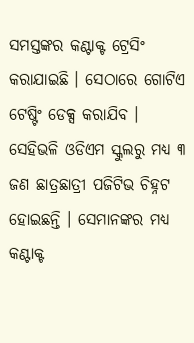ସମସ୍ତଙ୍କର କଣ୍ଟାକ୍ଟ ଟ୍ରେସିଂ କରାଯାଇଛି । ସେଠାରେ ଗୋଟିଏ ଟେଷ୍ଟିଂ ଡେକ୍ସ କରାଯିବ । ସେହିଭଳି ଓଡିଏମ ସ୍କୁଲରୁ ମଧ୍ୟ ୩ ଜଣ ଛାତ୍ରଛାତ୍ରୀ ପଜିଟିଭ ଚିହ୍ନଟ ହୋଇଛନ୍ତି । ସେମାନଙ୍କର ମଧ୍ୟ କଣ୍ଟାକ୍ଟ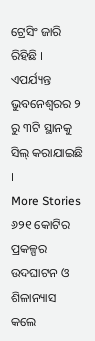ଟ୍ରେସିଂ ଜାରି ରିହିଛି । ଏପର୍ଯ୍ୟନ୍ତ ଭୁବନେଶ୍ବରର ୨ ରୁ ୩ଟି ସ୍ଥାନକୁ ସିଲ୍ କରାଯାଇଛି ।
More Stories
୬୨୧ କୋଟିର ପ୍ରକଳ୍ପର ଉଦଘାଟନ ଓ ଶିଳାନ୍ୟାସ କଲେ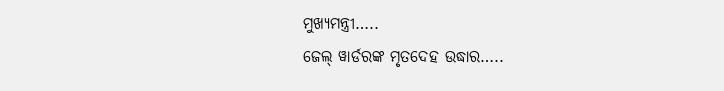ମୁଖ୍ୟମନ୍ତ୍ରୀ…..
ଜେଲ୍ ୱାର୍ଡରଙ୍କ ମୃତଦେହ ଉଦ୍ଧାର…..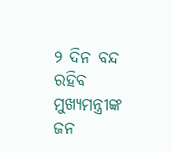୨ ଦିନ ବନ୍ଦ ରହିବ ମୁଖ୍ୟମନ୍ତ୍ରୀଙ୍କ ଜନ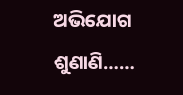ଅଭିଯୋଗ ଶୁଣାଣି……